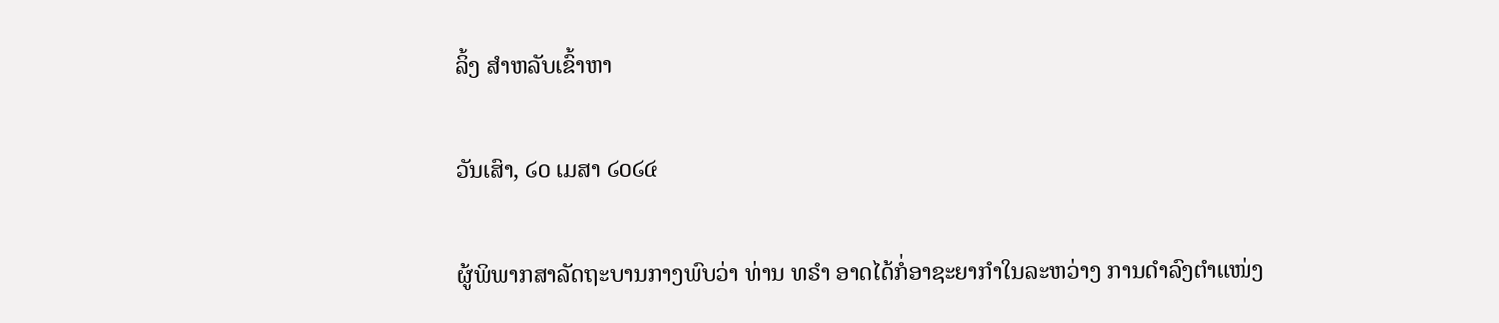ລິ້ງ ສຳຫລັບເຂົ້າຫາ

ວັນເສົາ, ໒໐ ເມສາ ໒໐໒໔

ຜູ້ພິພາກສາລັດຖະບານກາງພົບວ່າ ທ່ານ ທຣຳ ອາດໄດ້ກໍ່ອາຊະຍາກຳໃນລະຫວ່າງ ການດຳລົງຕຳແໜ່ງ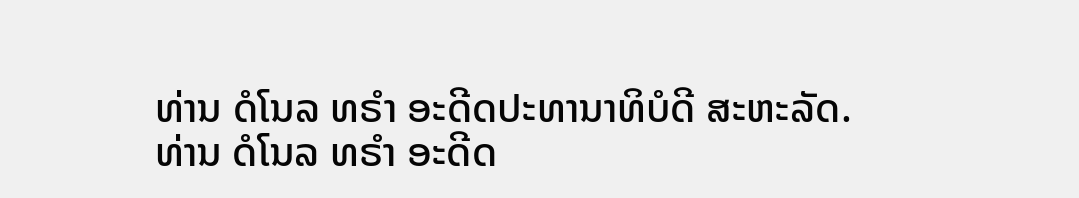ທ່ານ ດໍໂນລ ທຣຳ ອະດີດປະທານາທິບໍດີ ສະຫະລັດ.
ທ່ານ ດໍໂນລ ທຣຳ ອະດີດ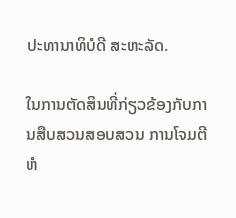ປະທານາທິບໍດີ ສະຫະລັດ.

ໃນການຕັດສິນທີ່ກ່ຽວຂ້ອງກັບການສືບສວນສອບສວນ ການໂຈມຕີຫໍ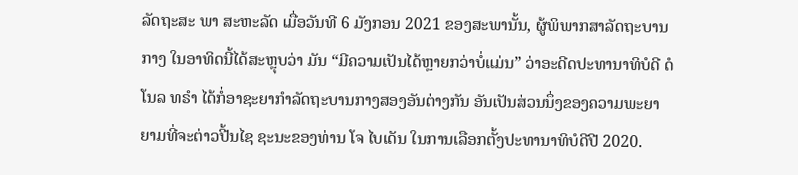ລັດຖະສະ ພາ ສະຫະລັດ ເມື່ອວັນທີ 6 ມັງກອນ 2021 ຂອງສະພານັ້ນ, ຜູ້ພິພາກສາລັດຖະບານກາງ ໃນອາທິດນີ້ໄດ້ສະຫຼຸບວ່າ ມັນ “ມີຄວາມເປັນໄດ້ຫຼາຍກວ່າບໍ່ແມ່ນ” ວ່າອະດີດປະທານາທິບໍດີ ດໍໂນລ ທຣຳ ໄດ້ກໍ່ອາຊະຍາກຳລັດຖະບານກາງສອງອັນຕ່າງກັນ ອັນເປັນສ່ວນນຶ່ງຂອງຄວາມພະຍາຍາມທີ່ຈະຕ່າວປີ້ນໄຊ ຊະນະຂອງທ່ານ ໂຈ ໄບເດັນ ໃນການເລືອກຕັ້ງປະທານາທິບໍດີປີ 2020.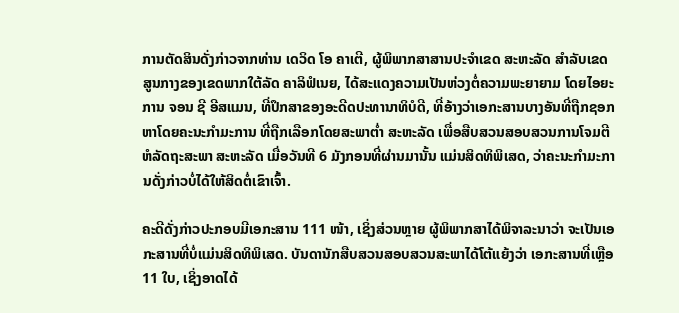ການຕັດສິນດັ່ງກ່າວຈາກທ່ານ ເດວິດ ໂອ ຄາເຕີ, ຜູ້ພິພາກສາສານປະຈຳເຂດ ສະຫະລັດ ສຳລັບເຂດສູນກາງຂອງເຂດພາກໃຕ້ລັດ ຄາລິຟໍເນຍ, ໄດ້ສະແດງຄວາມເປັນຫ່ວງຕໍ່ຄວາມພະຍາຍາມ ໂດຍໄອຍະການ ຈອນ ຊີ ອີສແມນ, ທີ່ປຶກສາຂອງອະດີດປະທານາທິບໍດີ, ທີ່ອ້າງວ່າເອກະສານບາງອັນທີ່ຖືກຊອກຫາໂດຍຄະນະກຳມະການ ທີ່ຖືກເລືອກໂດຍສະພາຕໍ່າ ສະຫະລັດ ເພື່ອສືບສວນສອບສວນການໂຈມຕີຫໍລັດຖະສະພາ ສະຫະລັດ ເມື່ອວັນທີ 6 ມັງກອນທີ່ຜ່ານມານັ້ນ ແມ່ນສິດທິພິເສດ, ວ່າຄະນະກຳມະການດັ່ງກ່າວບໍ່ໄດ້ໃຫ້ສິດຕໍ່ເຂົາເຈົ້າ.

ຄະດີດັ່ງກ່າວປະກອບມີເອກະສານ 111 ໜ້າ, ເຊິ່ງສ່ວນຫຼາຍ ຜູ້ພິພາກສາໄດ້ພິຈາລະນາວ່າ ຈະເປັນເອກະສານທີ່ບໍ່ແມ່ນສິດທິພິເສດ. ບັນດານັກສືບສວນສອບສວນສະພາໄດ້ໂຕ້ແຍ້ງວ່າ ເອກະສານທີ່ເຫຼືອ 11 ໃບ, ເຊິ່ງອາດໄດ້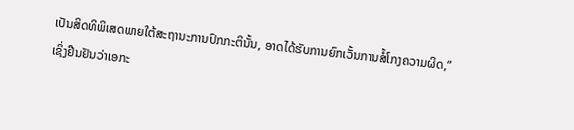ເປັນສິດທິພິເສດພາຍໃຕ້ສະຖານະການປົກກະຕິນັ້ນ, ອາດໄດ້ຮັບການຍົກເວັ້ນການສໍ້ໂກງຄວາມຜິດ,” ເຊິ່ງຢືນຢັນວ່າເອກະ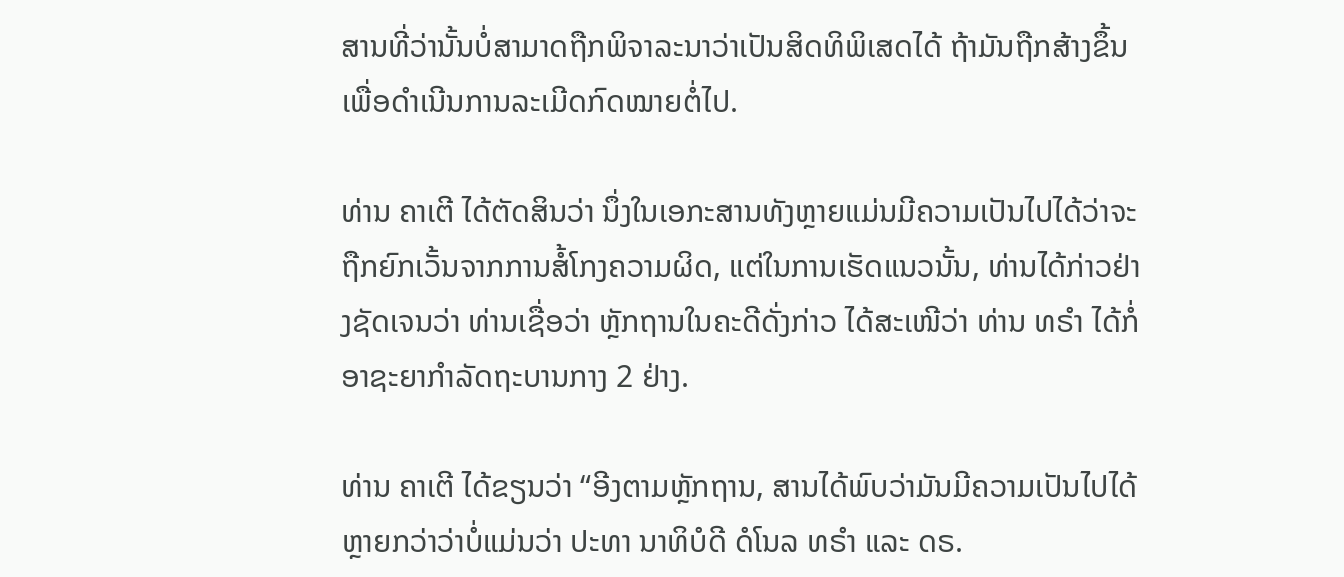ສານທີ່ວ່ານັ້ນບໍ່ສາມາດຖືກພິຈາລະນາວ່າເປັນສິດທິພິເສດໄດ້ ຖ້າມັນຖືກສ້າງຂຶ້ນເພື່ອດຳເນີນການລະເມີດກົດໝາຍຕໍ່ໄປ.

ທ່ານ ຄາເຕີ ໄດ້ຕັດສິນວ່າ ນຶ່ງໃນເອກະສານທັງຫຼາຍແມ່ນມີຄວາມເປັນໄປໄດ້ວ່າຈະຖືກຍົກເວັ້ນຈາກການສໍ້ໂກງຄວາມຜິດ, ແຕ່ໃນການເຮັດແນວນັ້ນ, ທ່ານໄດ້ກ່າວຢ່າງຊັດເຈນວ່າ ທ່ານເຊື່ອວ່າ ຫຼັກຖານໃນຄະດີດັ່ງກ່າວ ໄດ້ສະເໜີວ່າ ທ່ານ ທຣຳ ໄດ້ກໍ່ອາຊະຍາກຳລັດຖະບານກາງ 2 ຢ່າງ.

ທ່ານ ຄາເຕີ ໄດ້ຂຽນວ່າ “ອີງຕາມຫຼັກຖານ, ສານໄດ້ພົບວ່າມັນມີຄວາມເປັນໄປໄດ້ຫຼາຍກວ່າວ່າບໍ່ແມ່ນວ່າ ປະທາ ນາທິບໍດີ ດໍໂນລ ທຣຳ ແລະ ດຣ.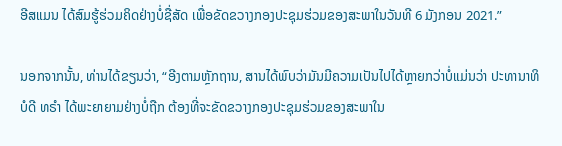ອີສແມນ ໄດ້ສົມຮູ້ຮ່ວມຄິດຢ່າງບໍ່ຊື່ສັດ ເພື່ອຂັດຂວາງກອງປະຊຸມຮ່ວມຂອງສະພາໃນວັນທີ 6 ມັງກອນ 2021.”

ນອກຈາກນັ້ນ, ທ່ານໄດ້ຂຽນວ່າ, “ອີງຕາມຫຼັກຖານ, ສານໄດ້ພົບວ່າມັນມີຄວາມເປັນໄປໄດ້ຫຼາຍກວ່າບໍ່ແມ່ນວ່າ ປະທານາທິບໍດີ ທຣຳ ໄດ້ພະຍາຍາມຢ່າງບໍ່ຖືກ ຕ້ອງທີ່ຈະຂັດຂວາງກອງປະຊຸມຮ່ວມຂອງສະພາໃນ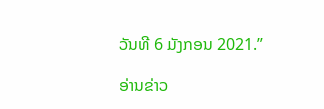ວັນທີ 6 ມັງກອນ 2021.”

ອ່ານຂ່າວ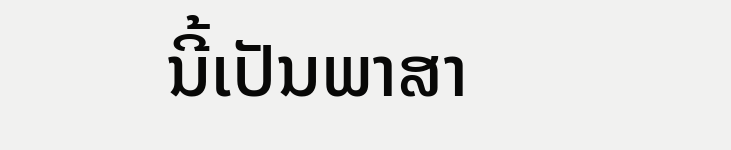ນີ້ເປັນພາສາ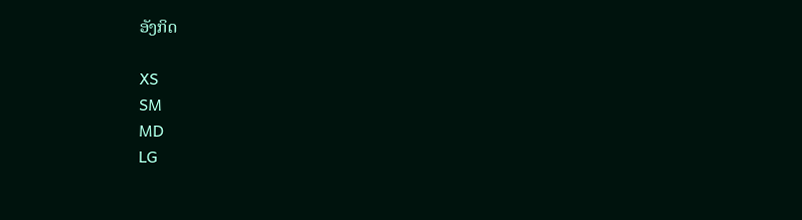ອັງກິດ

XS
SM
MD
LG